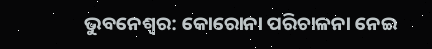ଭୁବନେଶ୍ବର: କୋରୋନା ପରିଚାଳନା ନେଇ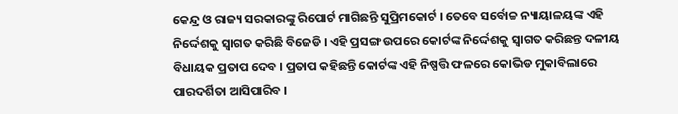କେନ୍ଦ୍ର ଓ ରାଜ୍ୟ ସରକାରଙ୍କୁ ରିପୋର୍ଟ ମାଗିଛନ୍ତି ସୁପ୍ରିମକୋର୍ଟ । ତେବେ ସର୍ବୋଚ୍ଚ ନ୍ୟାୟାଳୟଙ୍କ ଏହି ନିର୍ଦ୍ଦେଶକୁ ସ୍ବାଗତ କରିଛି ବିଜେଡି । ଏହି ପ୍ରସଙ୍ଗ ଉପରେ କୋର୍ଟଙ୍କ ନିର୍ଦ୍ଦେଶକୁ ସ୍ବାଗତ କରିଛନ୍ତ ଦଳୀୟ ବିଧାୟକ ପ୍ରତାପ ଦେବ । ପ୍ରତାପ କହିଛନ୍ତି କୋର୍ଟଙ୍କ ଏହି ନିଷ୍ପତ୍ତି ଫଳରେ କୋଭିଡ ମୁକାବିଲାରେ ପାରଦର୍ଶିତା ଆସିପାରିବ ।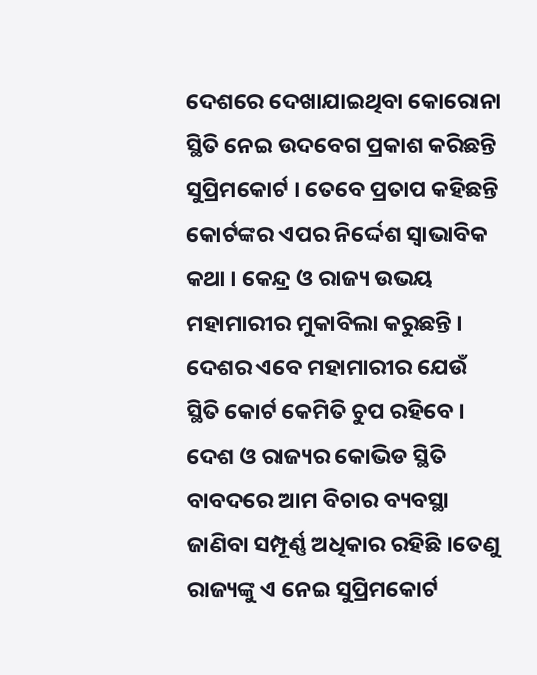ଦେଶରେ ଦେଖାଯାଇଥିବା କୋରୋନା ସ୍ଥିତି ନେଇ ଉଦବେଗ ପ୍ରକାଶ କରିଛନ୍ତି ସୁପ୍ରିମକୋର୍ଟ । ତେବେ ପ୍ରତାପ କହିଛନ୍ତି କୋର୍ଟଙ୍କର ଏପର ନିର୍ଦ୍ଦେଶ ସ୍ବାଭାବିକ କଥା । କେନ୍ଦ୍ର ଓ ରାଜ୍ୟ ଉଭୟ ମହାମାରୀର ମୁକାବିଲା କରୁଛନ୍ତି । ଦେଶର ଏବେ ମହାମାରୀର ଯେଉଁ ସ୍ଥିତି କୋର୍ଟ କେମିତି ଚୁପ ରହିବେ । ଦେଶ ଓ ରାଜ୍ୟର କୋଭିଡ ସ୍ଥିତି ବାବଦରେ ଆମ ବିଚାର ବ୍ୟବସ୍ଥା ଜାଣିବା ସମ୍ପୂର୍ଣ୍ଣ ଅଧିକାର ରହିଛି ।ତେଣୁ ରାଜ୍ୟଙ୍କୁ ଏ ନେଇ ସୁପ୍ରିମକୋର୍ଟ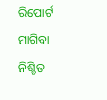ରିପୋର୍ଟ ମାଗିବା ନିଶ୍ଚିତ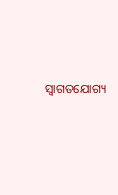ସ୍ବାଗତଯୋଗ୍ୟ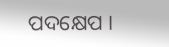ପଦକ୍ଷେପ ।